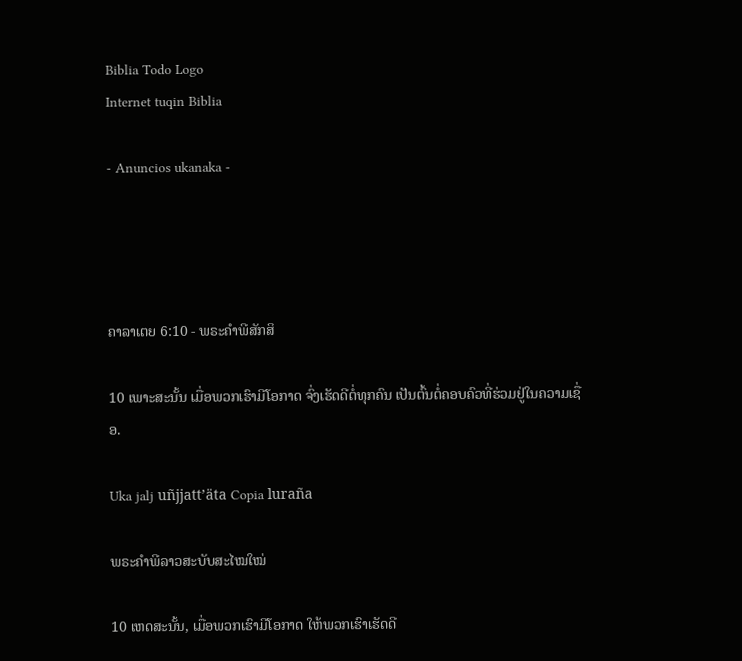Biblia Todo Logo
Internet tuqin Biblia

- Anuncios ukanaka -




ຄາລາເຕຍ 6:10 - ພຣະຄຳພີສັກສິ

10 ເພາະສະນັ້ນ ເມື່ອພວກເຮົາມີໂອກາດ ຈົ່ງເຮັດດີຕໍ່ທຸກຄົນ ເປັນຕົ້ນຕໍ່ຄອບຄົວທີ່ຮ່ວມຢູ່ໃນຄວາມເຊື່ອ.

Uka jalj uñjjattʼäta Copia luraña

ພຣະຄຳພີລາວສະບັບສະໄໝໃໝ່

10 ເຫດສະນັ້ນ, ເມື່ອພວກເຮົາມີໂອກາດ ໃຫ້ພວກເຮົາເຮັດດີ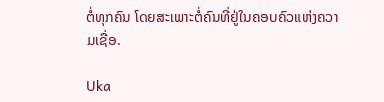ຕໍ່ທຸກຄົນ ໂດຍສະເພາະຕໍ່ຄົນທີ່ຢູ່ໃນຄອບຄົວແຫ່ງຄວາມເຊື່ອ.

Uka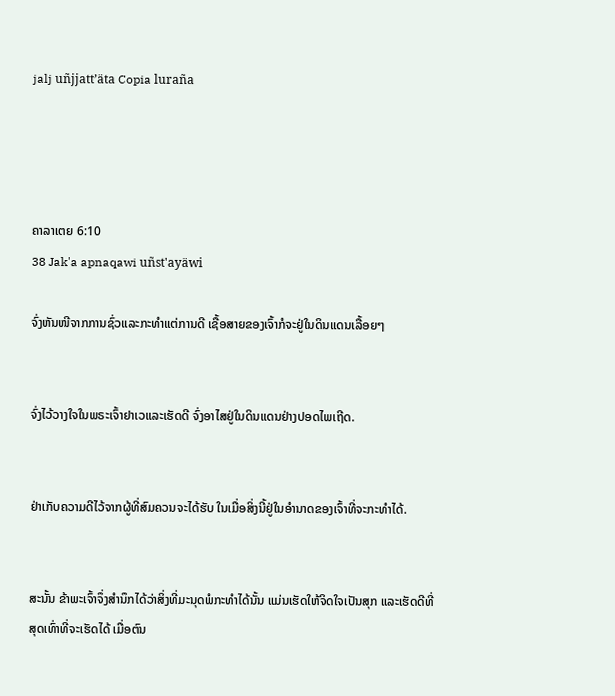jalj uñjjattʼäta Copia luraña




ຄາລາເຕຍ 6:10
38 Jak'a apnaqawi uñst'ayäwi

ຈົ່ງຫັນໜີຈາກການຊົ່ວແລະກະທຳແຕ່ການດີ ເຊື້ອສາຍຂອງເຈົ້າກໍຈະຢູ່ໃນດິນແດນເລື້ອຍໆ


ຈົ່ງໄວ້ວາງໃຈໃນພຣະເຈົ້າຢາເວແລະເຮັດດີ ຈົ່ງອາໄສຢູ່ໃນດິນແດນຢ່າງປອດໄພເຖີດ.


ຢ່າເກັບຄວາມດີໄວ້ຈາກຜູ້ທີ່ສົມຄວນຈະໄດ້ຮັບ ໃນເມື່ອສິ່ງນີ້ຢູ່ໃນອຳນາດຂອງເຈົ້າທີ່ຈະກະທຳໄດ້.


ສະນັ້ນ ຂ້າພະເຈົ້າຈຶ່ງສຳນຶກໄດ້ວ່າສິ່ງທີ່ມະນຸດພໍກະທຳໄດ້ນັ້ນ ແມ່ນເຮັດໃຫ້ຈິດໃຈເປັນສຸກ ແລະເຮັດດີທີ່ສຸດເທົ່າທີ່ຈະເຮັດໄດ້ ເມື່ອຕົນ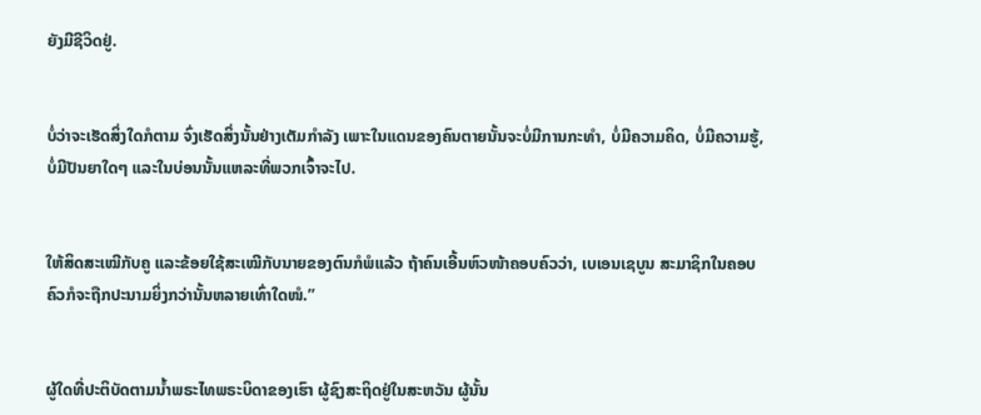ຍັງມີຊີວິດຢູ່.


ບໍ່ວ່າຈະເຮັດສິ່ງໃດກໍຕາມ ຈົ່ງເຮັດສິ່ງນັ້ນຢ່າງເຕັມກຳລັງ ເພາະໃນແດນຂອງຄົນຕາຍນັ້ນຈະບໍ່ມີການກະທຳ, ບໍ່ມີຄວາມຄິດ, ບໍ່ມີຄວາມຮູ້, ບໍ່ມີປັນຍາໃດໆ ແລະໃນບ່ອນນັ້ນແຫລະທີ່ພວກເຈົ້າຈະໄປ.


ໃຫ້ສິດສະເໝີກັບຄູ ແລະຂ້ອຍໃຊ້ສະເໝີກັບນາຍຂອງຕົນກໍພໍແລ້ວ ຖ້າຄົນເອີ້ນຫົວໜ້າຄອບຄົວວ່າ, ເບເອນເຊບູນ ສະມາຊິກໃນຄອບຄົວກໍຈະຖືກປະນາມຍິ່ງກວ່ານັ້ນຫລາຍເທົ່າໃດໜໍ.”


ຜູ້ໃດທີ່ປະຕິບັດຕາມນໍ້າພຣະໄທພຣະບິດາຂອງເຮົາ ຜູ້ຊົງສະຖິດຢູ່ໃນສະຫວັນ ຜູ້ນັ້ນ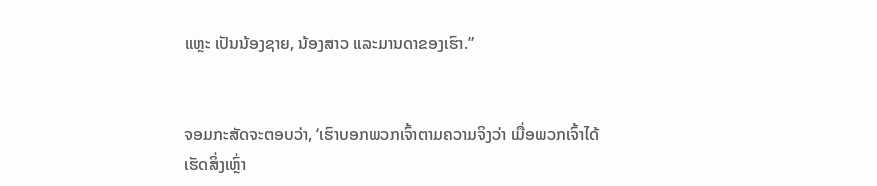ແຫຼະ ເປັນນ້ອງຊາຍ, ນ້ອງສາວ ແລະມານດາຂອງເຮົາ.”


ຈອມກະສັດຈະຕອບວ່າ, ‘ເຮົາບອກພວກເຈົ້າຕາມຄວາມຈິງວ່າ ເມື່ອພວກເຈົ້າໄດ້ເຮັດສິ່ງເຫຼົ່າ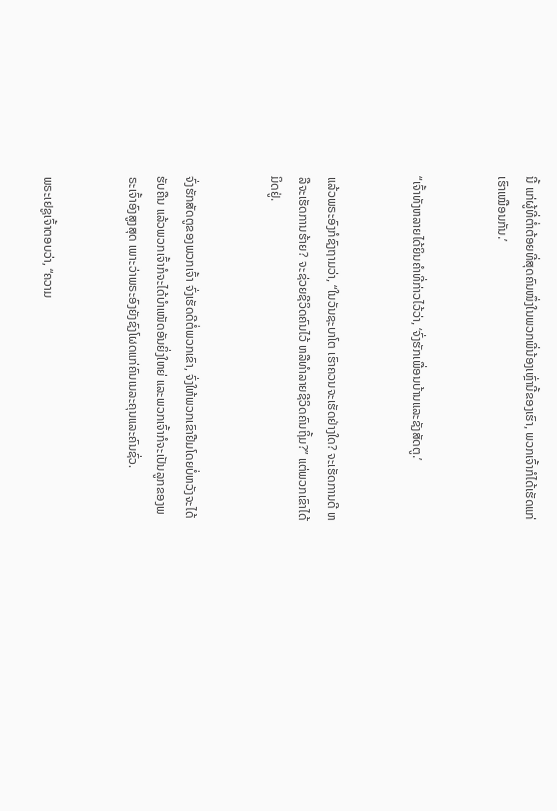ນີ້ ແກ່ຜູ້ທີ່ຕໍ່າຕ້ອຍທີ່ສຸດຄົນໜຶ່ງໃນພວກພີ່ນ້ອງເຫຼົ່ານີ້ຂອງເຮົາ, ພວກເຈົ້າກໍໄດ້ເຮັດແກ່ເຮົາເໝືອນກັນ.’


“ເຈົ້າທັງຫລາຍໄດ້ຍິນຄຳທີ່ກ່າວໄວ້ວ່າ, ‘ຈົ່ງຮັກເພື່ອນບ້ານແລະຊັງສັດຕູ.’


ແລ້ວພຣະອົງກໍຊົງຖາມວ່າ, “ໃນວັນຊະບາໂຕ ເຮົາຄວນຈະເຮັດຢ່າງໃດ? ຈະເຮັດການດີ ຫລືຈະເຮັດການຮ້າຍ? ຈະຊ່ວຍຊີວິດຄົນໄວ້ ຫລືທຳລາຍຊີວິດຄົນຖິ້ມ?” ແຕ່ພວກເຂົາໄດ້ມິດຢູ່.


ຈົ່ງຮັກສັດຕູຂອງພວກເຈົ້າ ຈົ່ງເຮັດດີຕໍ່ພວກເຂົາ, ຈົ່ງໃຫ້ພວກເຂົາຢືມໂດຍບໍ່ຫວັງຈະໄດ້ຮັບຄືນ ແລ້ວພວກເຈົ້າກໍຈະໄດ້ບຳເໜັດອັນຍິ່ງໃຫຍ່ ແລະພວກເຈົ້າກໍຈະເປັນລູກຂອງພຣະເຈົ້າອົງສູງສຸດ ເພາະວ່າພຣະອົງຍັງຊົງໂຜດແກ່ຄົນເນລະຄຸນແລະຄົນຊົ່ວ.


ພຣະເຢຊູເຈົ້າຕອບວ່າ, “ຄວາມ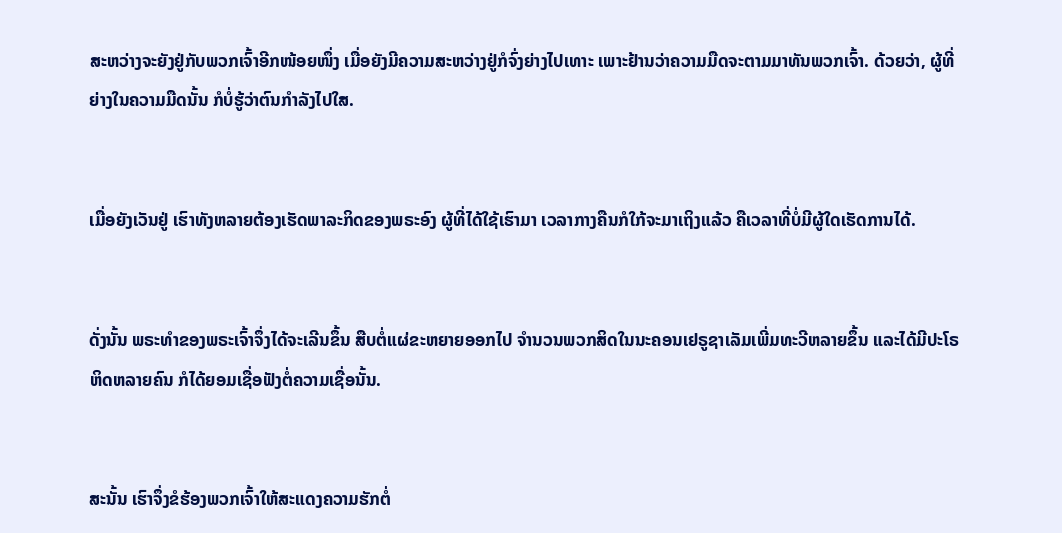ສະຫວ່າງຈະຍັງຢູ່ກັບພວກເຈົ້າອີກໜ້ອຍໜຶ່ງ ເມື່ອຍັງມີຄວາມສະຫວ່າງຢູ່ກໍຈົ່ງຍ່າງໄປເທາະ ເພາະຢ້ານວ່າຄວາມມືດຈະຕາມມາທັນພວກເຈົ້າ. ດ້ວຍວ່າ, ຜູ້ທີ່ຍ່າງໃນຄວາມມືດນັ້ນ ກໍບໍ່ຮູ້ວ່າຕົນກຳລັງໄປໃສ.


ເມື່ອຍັງເວັນຢູ່ ເຮົາທັງຫລາຍຕ້ອງເຮັດພາລະກິດຂອງພຣະອົງ ຜູ້ທີ່ໄດ້ໃຊ້ເຮົາມາ ເວລາກາງຄືນກໍໃກ້ຈະມາເຖິງແລ້ວ ຄືເວລາທີ່ບໍ່ມີຜູ້ໃດເຮັດການໄດ້.


ດັ່ງນັ້ນ ພຣະທຳຂອງພຣະເຈົ້າຈຶ່ງໄດ້ຈະເລີນຂຶ້ນ ສືບຕໍ່ແຜ່ຂະຫຍາຍອອກໄປ ຈຳນວນພວກສິດໃນນະຄອນເຢຣູຊາເລັມເພີ່ມທະວີຫລາຍຂຶ້ນ ແລະໄດ້ມີປະໂຣຫິດຫລາຍຄົນ ກໍໄດ້ຍອມເຊື່ອຟັງຕໍ່ຄວາມເຊື່ອນັ້ນ.


ສະນັ້ນ ເຮົາຈຶ່ງຂໍຮ້ອງພວກເຈົ້າໃຫ້ສະແດງຄວາມຮັກຕໍ່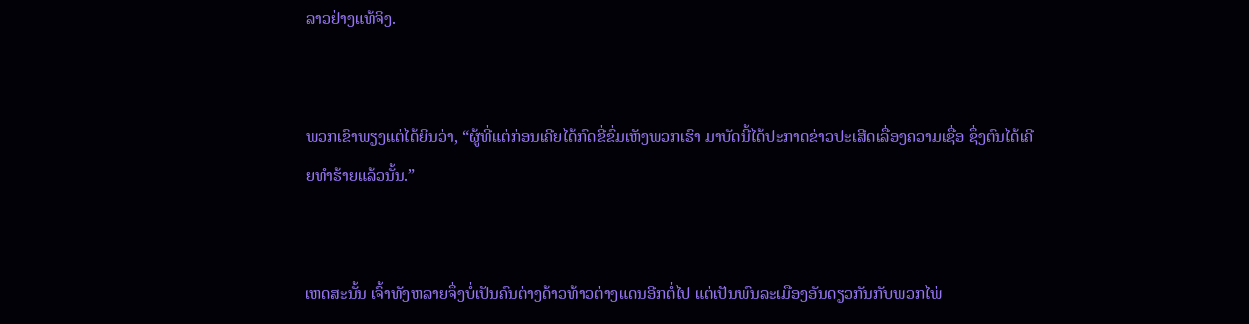ລາວຢ່າງແທ້ຈິງ.


ພວກເຂົາພຽງແຕ່ໄດ້ຍິນວ່າ, “ຜູ້ທີ່ແຕ່ກ່ອນເຄີຍໄດ້ກົດຂີ່ຂົ່ມເຫັງພວກເຮົາ ມາບັດນີ້ໄດ້ປະກາດຂ່າວປະເສີດເລື່ອງຄວາມເຊື່ອ ຊຶ່ງຕົນໄດ້ເຄີຍທຳຮ້າຍແລ້ວນັ້ນ.”


ເຫດສະນັ້ນ ເຈົ້າທັງຫລາຍຈຶ່ງບໍ່ເປັນຄົນຕ່າງດ້າວທ້າວຕ່າງແດນອີກຕໍ່ໄປ ແຕ່ເປັນພົນລະເມືອງອັນດຽວກັນກັບພວກໄພ່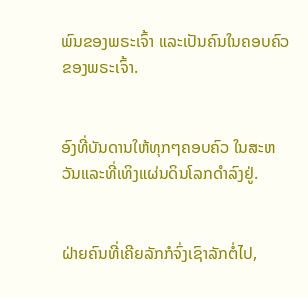ພົນຂອງພຣະເຈົ້າ ແລະເປັນຄົນໃນຄອບຄົວຂອງພຣະເຈົ້າ.


ອົງທີ່ບັນດານໃຫ້ທຸກໆຄອບຄົວ ໃນສະຫວັນແລະທີ່ເທິງແຜ່ນດິນໂລກດຳລົງຢູ່.


ຝ່າຍຄົນທີ່ເຄີຍລັກກໍຈົ່ງເຊົາລັກຕໍ່ໄປ,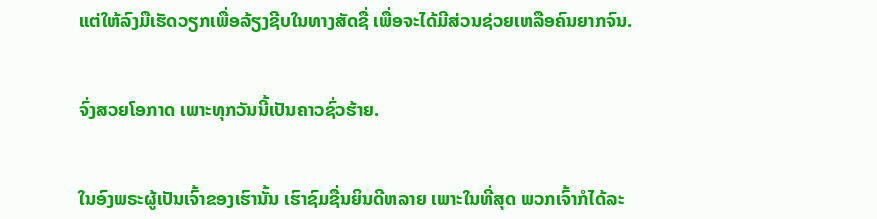ແຕ່ໃຫ້ລົງມືເຮັດວຽກເພື່ອລ້ຽງຊີບໃນທາງສັດຊື່ ເພື່ອຈະໄດ້ມີສ່ວນຊ່ວຍເຫລືອຄົນຍາກຈົນ.


ຈົ່ງສວຍໂອກາດ ເພາະທຸກວັນນີ້ເປັນຄາວຊົ່ວຮ້າຍ.


ໃນອົງພຣະຜູ້ເປັນເຈົ້າຂອງເຮົານັ້ນ ເຮົາຊົມຊື່ນຍິນດີຫລາຍ ເພາະໃນທີ່ສຸດ ພວກເຈົ້າກໍໄດ້ລະ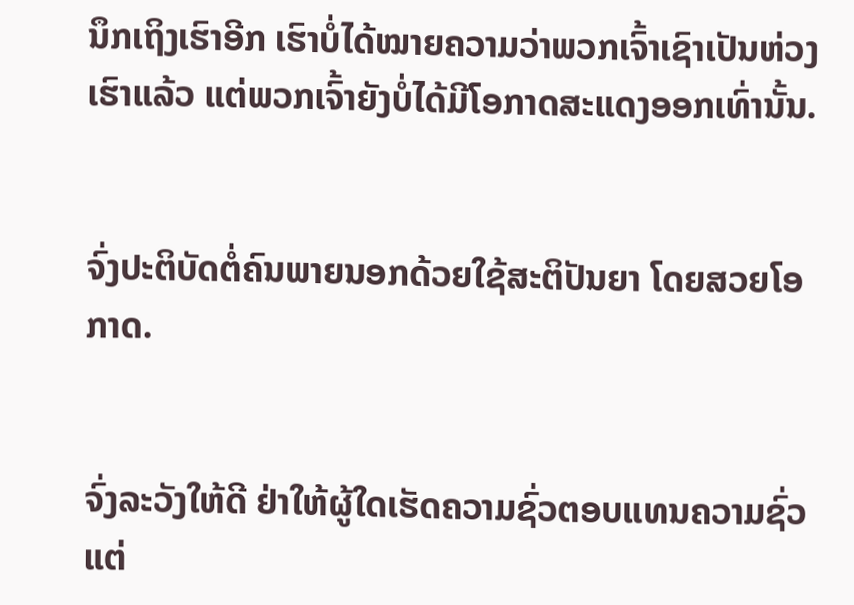ນຶກເຖິງເຮົາອີກ ເຮົາບໍ່ໄດ້ໝາຍຄວາມວ່າພວກເຈົ້າເຊົາເປັນຫ່ວງເຮົາແລ້ວ ແຕ່ພວກເຈົ້າຍັງບໍ່ໄດ້ມີໂອກາດສະແດງອອກເທົ່ານັ້ນ.


ຈົ່ງປະຕິບັດຕໍ່ຄົນພາຍນອກດ້ວຍໃຊ້ສະຕິປັນຍາ ໂດຍສວຍໂອກາດ.


ຈົ່ງລະວັງໃຫ້ດີ ຢ່າໃຫ້ຜູ້ໃດເຮັດຄວາມຊົ່ວຕອບແທນຄວາມຊົ່ວ ແຕ່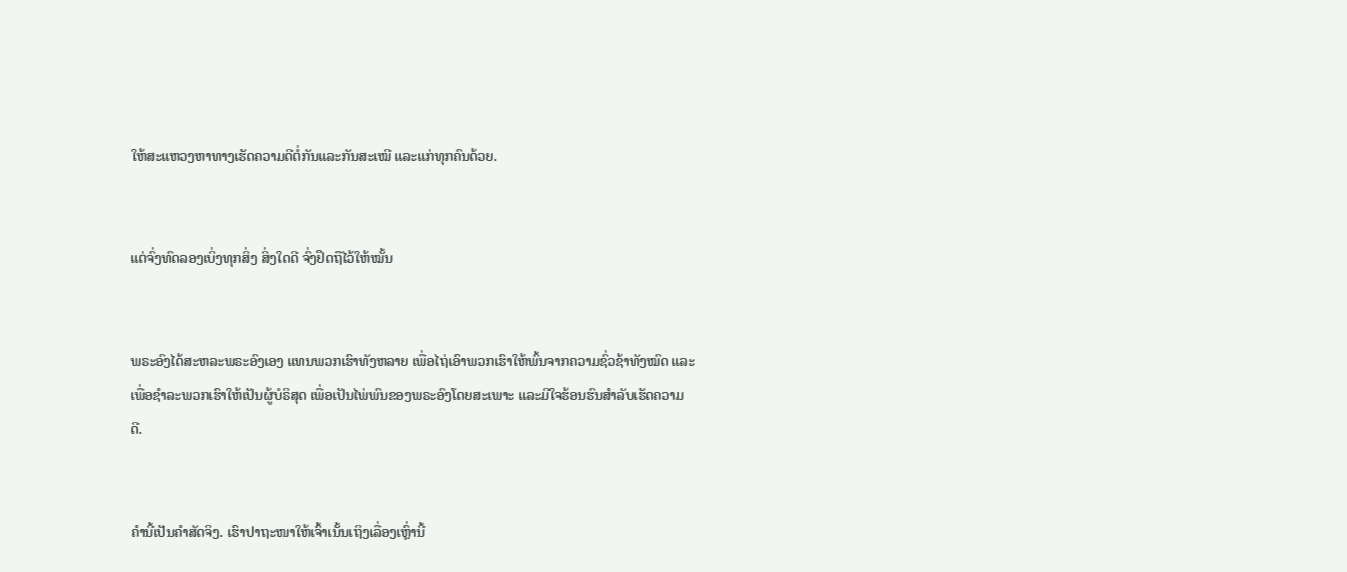ໃຫ້ສະແຫວງຫາທາງເຮັດຄວາມດີຕໍ່ກັນແລະກັນສະເໝີ ແລະແກ່ທຸກຄົນດ້ວຍ.


ແຕ່ຈົ່ງທົດລອງເບິ່ງທຸກສິ່ງ ສິ່ງໃດດີ ຈົ່ງຢຶດຖືໄວ້ໃຫ້ໝັ້ນ


ພຣະອົງໄດ້ສະຫລະພຣະອົງເອງ ແທນພວກເຮົາທັງຫລາຍ ເພື່ອໄຖ່ເອົາພວກເຮົາໃຫ້ພົ້ນຈາກຄວາມຊົ່ວຊ້າທັງໝົດ ແລະເພື່ອຊຳລະພວກເຮົາໃຫ້ເປັນຜູ້ບໍຣິສຸດ ເພື່ອເປັນໄພ່ພົນຂອງພຣະອົງໂດຍສະເພາະ ແລະມີໃຈຮ້ອນຮົນສຳລັບເຮັດຄວາມດີ.


ຄຳນີ້ເປັນຄຳສັດຈິງ. ເຮົາປາຖະໜາໃຫ້ເຈົ້າເນັ້ນເຖິງເລື່ອງເຫຼົ່ານີ້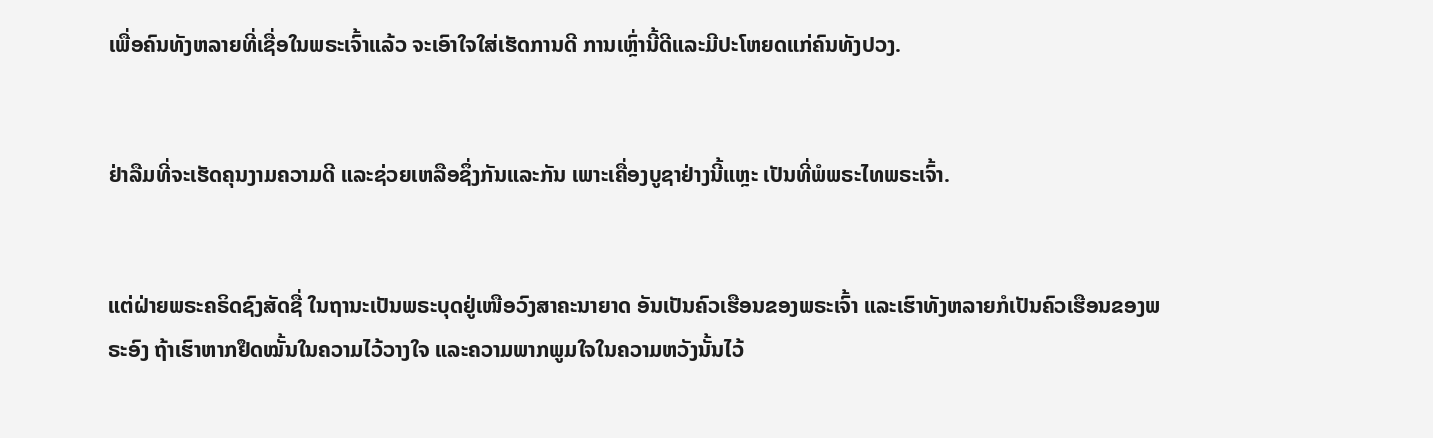ເພື່ອຄົນທັງຫລາຍທີ່ເຊື່ອໃນພຣະເຈົ້າແລ້ວ ຈະເອົາໃຈໃສ່ເຮັດການດີ ການເຫຼົ່ານີ້ດີແລະມີປະໂຫຍດແກ່ຄົນທັງປວງ.


ຢ່າລືມທີ່ຈະເຮັດຄຸນງາມຄວາມດີ ແລະຊ່ວຍເຫລືອຊຶ່ງກັນແລະກັນ ເພາະເຄື່ອງບູຊາຢ່າງນີ້ແຫຼະ ເປັນທີ່ພໍພຣະໄທພຣະເຈົ້າ.


ແຕ່ຝ່າຍພຣະຄຣິດຊົງສັດຊື່ ໃນຖານະເປັນພຣະບຸດຢູ່ເໜືອວົງສາຄະນາຍາດ ອັນເປັນຄົວເຮືອນຂອງພຣະເຈົ້າ ແລະເຮົາທັງຫລາຍກໍເປັນຄົວເຮືອນຂອງພຣະອົງ ຖ້າເຮົາຫາກຢຶດໝັ້ນໃນຄວາມໄວ້ວາງໃຈ ແລະຄວາມພາກພູມໃຈໃນຄວາມຫວັງນັ້ນໄວ້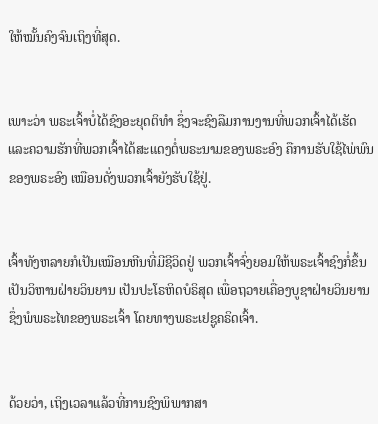ໃຫ້ໝັ້ນຄົງຈົນເຖິງທີ່ສຸດ.


ເພາະວ່າ ພຣະເຈົ້າບໍ່ໄດ້ຊົງອະຍຸດຕິທຳ ຊຶ່ງຈະຊົງລືມການງານທີ່ພວກເຈົ້າໄດ້ເຮັດ ແລະຄວາມຮັກທີ່ພວກເຈົ້າໄດ້ສະແດງຕໍ່ພຣະນາມຂອງພຣະອົງ ຄືການຮັບໃຊ້ໄພ່ພົນຂອງພຣະອົງ ເໝືອນດັ່ງພວກເຈົ້າຍັງຮັບໃຊ້ຢູ່.


ເຈົ້າທັງຫລາຍກໍເປັນເໝືອນຫີນທີ່ມີຊີວິດຢູ່ ພວກເຈົ້າຈົ່ງຍອມໃຫ້ພຣະເຈົ້າຊົງກໍ່ຂຶ້ນເປັນວິຫານຝ່າຍວິນຍານ ເປັນປະໂຣຫິດບໍຣິສຸດ ເພື່ອຖວາຍເຄື່ອງບູຊາຝ່າຍວິນຍານ ຊຶ່ງພໍພຣະໄທຂອງພຣະເຈົ້າ ໂດຍທາງພຣະເຢຊູຄຣິດເຈົ້າ.


ດ້ວຍວ່າ, ເຖິງເວລາແລ້ວທີ່ການຊົງພິພາກສາ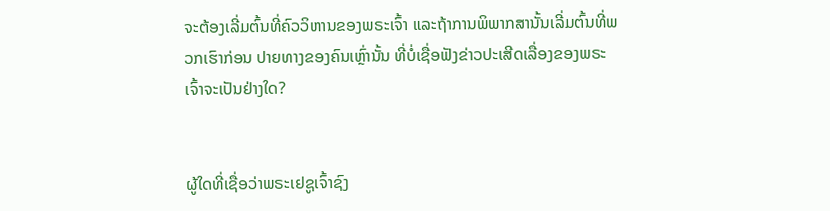ຈະຕ້ອງເລີ່ມຕົ້ນທີ່ຄົວວິຫານຂອງພຣະເຈົ້າ ແລະຖ້າການພິພາກສານັ້ນເລີ່ມຕົ້ນທີ່ພວກເຮົາກ່ອນ ປາຍທາງຂອງຄົນເຫຼົ່ານັ້ນ ທີ່ບໍ່ເຊື່ອຟັງຂ່າວປະເສີດເລື່ອງຂອງພຣະເຈົ້າຈະເປັນຢ່າງໃດ?


ຜູ້ໃດທີ່ເຊື່ອວ່າພຣະເຢຊູເຈົ້າຊົງ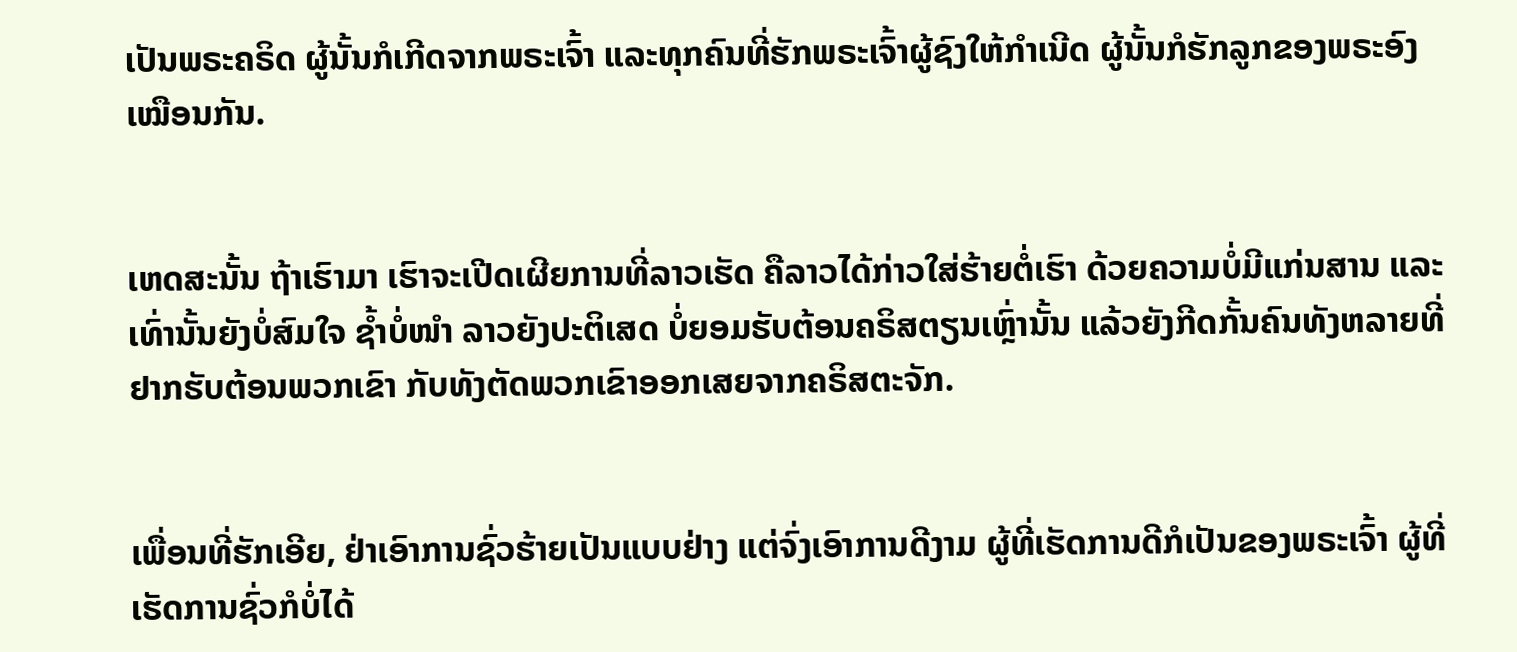ເປັນພຣະຄຣິດ ຜູ້ນັ້ນກໍເກີດຈາກພຣະເຈົ້າ ແລະທຸກຄົນທີ່ຮັກພຣະເຈົ້າຜູ້ຊົງໃຫ້ກຳເນີດ ຜູ້ນັ້ນກໍຮັກລູກຂອງພຣະອົງເໝືອນກັນ.


ເຫດສະນັ້ນ ຖ້າເຮົາມາ ເຮົາຈະເປີດເຜີຍການທີ່ລາວເຮັດ ຄືລາວໄດ້ກ່າວໃສ່ຮ້າຍຕໍ່ເຮົາ ດ້ວຍຄວາມບໍ່ມີແກ່ນສານ ແລະເທົ່ານັ້ນຍັງບໍ່ສົມໃຈ ຊໍ້າບໍ່ໜຳ ລາວຍັງປະຕິເສດ ບໍ່ຍອມຮັບຕ້ອນຄຣິສຕຽນເຫຼົ່ານັ້ນ ແລ້ວຍັງກີດກັ້ນຄົນທັງຫລາຍທີ່ຢາກຮັບຕ້ອນພວກເຂົາ ກັບທັງຕັດພວກເຂົາອອກເສຍຈາກຄຣິສຕະຈັກ.


ເພື່ອນທີ່ຮັກເອີຍ, ຢ່າເອົາການຊົ່ວຮ້າຍເປັນແບບຢ່າງ ແຕ່ຈົ່ງເອົາການດີງາມ ຜູ້ທີ່ເຮັດການດີກໍເປັນຂອງພຣະເຈົ້າ ຜູ້ທີ່ເຮັດການຊົ່ວກໍບໍ່ໄດ້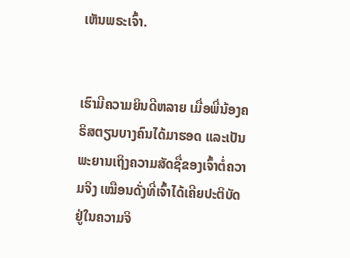ເຫັນພຣະເຈົ້າ.


ເຮົາມີຄວາມຍິນດີຫລາຍ ເມື່ອພີ່ນ້ອງຄຣິສຕຽນບາງຄົນໄດ້ມາຮອດ ແລະເປັນພະຍານເຖິງຄວາມສັດຊື່ຂອງເຈົ້າຕໍ່ຄວາມຈິງ ເໝືອນດັ່ງທີ່ເຈົ້າໄດ້ເຄີຍປະຕິບັດຢູ່ໃນຄວາມຈິ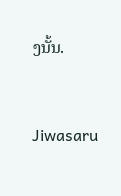ງນັ້ນ.


Jiwasaru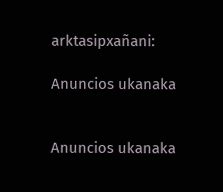arktasipxañani:

Anuncios ukanaka


Anuncios ukanaka